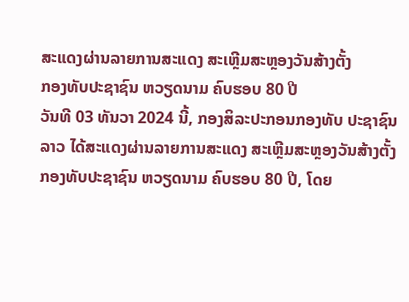ສະແດງຜ່ານລາຍການສະແດງ ສະເຫຼີມສະຫຼອງວັນສ້າງຕັ້ງ
ກອງທັບປະຊາຊົນ ຫວຽດນາມ ຄົບຮອບ 80 ປີ
ວັນທີ 03 ທັນວາ 2024 ນີ້, ກອງສິລະປະກອນກອງທັບ ປະຊາຊົນລາວ ໄດ້ສະແດງຜ່ານລາຍການສະແດງ ສະເຫຼີມສະຫຼອງວັນສ້າງຕັ້ງ
ກອງທັບປະຊາຊົນ ຫວຽດນາມ ຄົບຮອບ 80 ປີ, ໂດຍ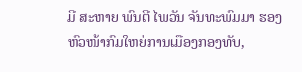ມີ ສະຫາຍ ພົນຕີ ໄພວັນ ຈັນທະພົມມາ ຮອງຫົວໜ້າກົມໃຫຍ່ການເມືອງກອງທັບ,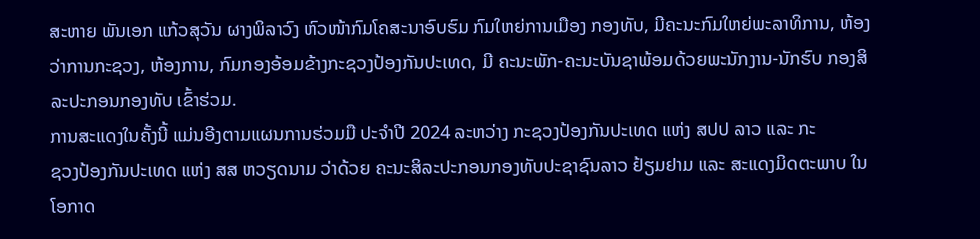ສະຫາຍ ພັນເອກ ແກ້ວສຸວັນ ຜາງພິລາວົງ ຫົວໜ້າກົມໂຄສະນາອົບຮົມ ກົມໃຫຍ່ການເມືອງ ກອງທັບ, ມີຄະນະກົມໃຫຍ່ພະລາທິການ, ຫ້ອງ
ວ່າການກະຊວງ, ຫ້ອງການ, ກົມກອງອ້ອມຂ້າງກະຊວງປ້ອງກັນປະເທດ, ມີ ຄະນະພັກ-ຄະນະບັນຊາພ້ອມດ້ວຍພະນັກງານ-ນັກຮົບ ກອງສິ
ລະປະກອນກອງທັບ ເຂົ້າຮ່ວມ.
ການສະແດງໃນຄັ້ງນີ້ ແມ່ນອີງຕາມແຜນການຮ່ວມມື ປະຈຳປີ 2024 ລະຫວ່າງ ກະຊວງປ້ອງກັນປະເທດ ແຫ່ງ ສປປ ລາວ ແລະ ກະ
ຊວງປ້ອງກັນປະເທດ ແຫ່ງ ສສ ຫວຽດນາມ ວ່າດ້ວຍ ຄະນະສິລະປະກອນກອງທັບປະຊາຊົນລາວ ຢ້ຽມຢາມ ແລະ ສະແດງມິດຕະພາບ ໃນ
ໂອກາດ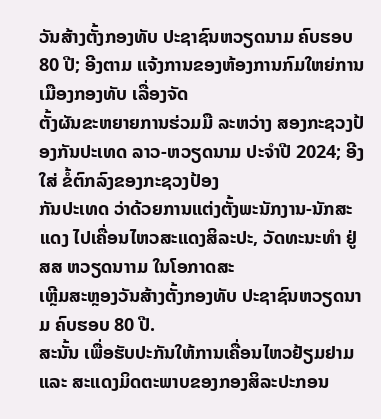ວັນສ້າງຕັ້ງກອງທັບ ປະຊາຊົນຫວຽດນາມ ຄົບຮອບ 80 ປີ; ອີງຕາມ ແຈ້ງການຂອງຫ້ອງການກົມໃຫຍ່ການເມືອງກອງທັບ ເລື່ອງຈັດ
ຕັ້ງຜັນຂະຫຍາຍການຮ່ວມມື ລະຫວ່າງ ສອງກະຊວງປ້ອງກັນປະເທດ ລາວ-ຫວຽດນາມ ປະຈຳປີ 2024; ອີງໃສ່ ຂໍ້ຕົກລົງຂອງກະຊວງປ້ອງ
ກັນປະເທດ ວ່າດ້ວຍການແຕ່ງຕັ້ງພະນັກງານ-ນັກສະແດງ ໄປເຄື່ອນໄຫວສະແດງສິລະປະ, ວັດທະນະທໍາ ຢູ່ ສສ ຫວຽດນາາມ ໃນໂອກາດສະ
ເຫຼີມສະຫຼອງວັນສ້າງຕັ້ງກອງທັບ ປະຊາຊົນຫວຽດນາມ ຄົບຮອບ 80 ປີ.
ສະນັ້ນ ເພື່ອຮັບປະກັນໃຫ້ການເຄື່ອນໄຫວຢ້ຽມຢາມ ແລະ ສະແດງມິດຕະພາບຂອງກອງສິລະປະກອນ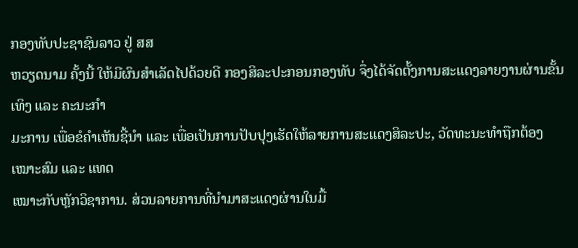ກອງທັບປະຊາຊົນລາວ ຢູ່ ສສ
ຫວຽດນາມ ຄັ້ງນີ້ ໃຫ້ມີຜົນສໍາເລັດໄປດ້ວຍດີ ກອງສິລະປະກອນກອງທັບ ຈຶ່ງໄດ້ຈັດຕັ້ງການສະແດງລາຍງານຜ່ານຂັ້ນເທິງ ແລະ ຄະນະກຳ
ມະການ ເພື່ອຂໍຄໍາເຫັນຊີ້ນໍາ ແລະ ເພື່ອເປັນການປັບປຸງເຮັດໃຫ້ລາຍການສະແດງສິລະປະ, ວັດທະນະທໍາຖືກຕ້ອງເໝາະສົມ ແລະ ແທດ
ເໝາະກັບຫຼັກວິຊາການ. ສ່ວນລາຍການທີ່ນໍາມາສະແດງຜ່ານໃນມື້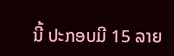ນີ້ ປະກອບມີ 15 ລາຍ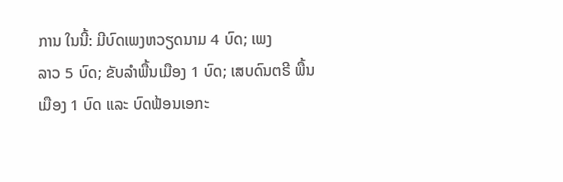ການ ໃນນີ້: ມີບົດເພງຫວຽດນາມ 4 ບົດ; ເພງ
ລາວ 5 ບົດ; ຂັບລຳພື້ນເມືອງ 1 ບົດ; ເສບດົນຕຣີ ພື້ນເມືອງ 1 ບົດ ແລະ ບົດຟ້ອນເອກະ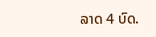ລາດ 4 ບົດ.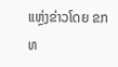ແຫຼ່ງຂ່າວໂດຍ ຂກທ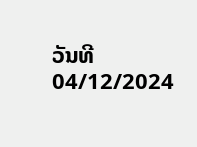ວັນທີ 04/12/2024